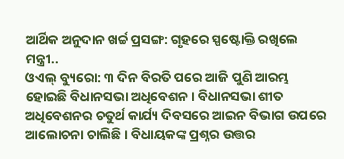ଆର୍ଥିକ ଅନୁଦାନ ଖର୍ଚ୍ଚ ପ୍ରସଙ୍ଗ: ଗୃହରେ ସ୍ପଷ୍ଟୋକ୍ତି ରଖିଲେ ମନ୍ତ୍ରୀ..
ଓଏଲ୍ ବ୍ୟୁରୋ: ୩ ଦିନ ବିରତି ପରେ ଆଜି ପୁଣି ଆରମ୍ଭ ହୋଇଛି ବିଧାନସଭା ଅଧିବେଶନ। ବିଧାନସଭା ଶୀତ ଅଧିବେଶନର ଚତୁର୍ଥ କାର୍ଯ୍ୟ ଦିବସରେ ଆଇନ ବିଭାଗ ଉପରେ ଆଲୋଚନା ଚାଲିଛି। ବିଧାୟକଙ୍କ ପ୍ରଶ୍ନର ଉତ୍ତର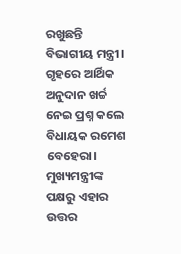ରଖୁଛନ୍ତି ବିଭାଗୀୟ ମନ୍ତ୍ରୀ।
ଗୃହରେ ଆର୍ଥିକ ଅନୁଦାନ ଖର୍ଚ୍ଚ ନେଇ ପ୍ରଶ୍ନ କଲେ ବିଧାୟକ ରମେଶ ବେହେରା। ମୁଖ୍ୟମନ୍ତ୍ରୀଙ୍କ ପକ୍ଷରୁ ଏହାର ଉତ୍ତର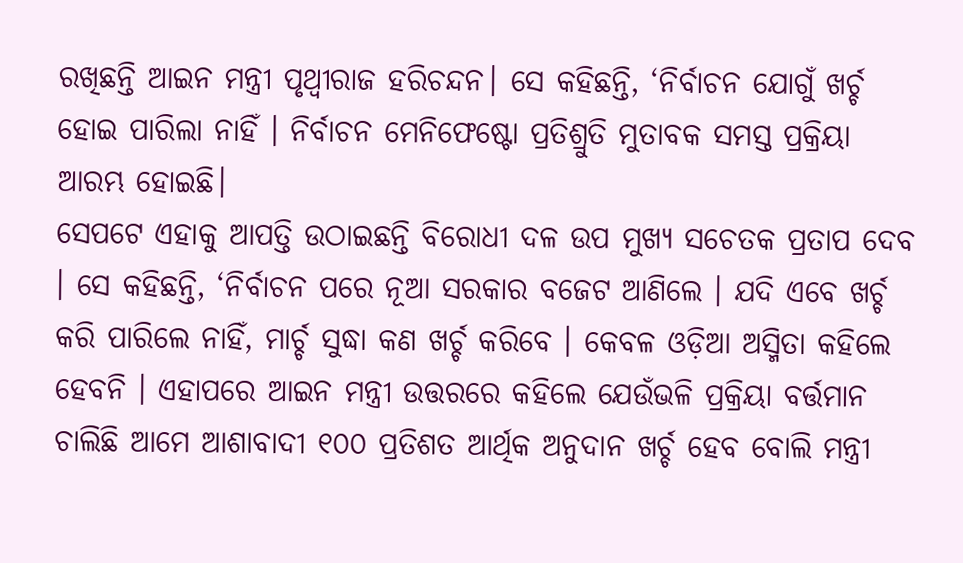ରଖିଛନ୍ତି ଆଇନ ମନ୍ତ୍ରୀ ପୃଥ୍ବୀରାଜ ହରିଚନ୍ଦନ। ସେ କହିଛନ୍ତି, ‘ନିର୍ବାଚନ ଯୋଗୁଁ ଖର୍ଚ୍ଚ ହୋଇ ପାରିଲା ନାହିଁ । ନିର୍ବାଚନ ମେନିଫେଷ୍ଟୋ ପ୍ରତିଶ୍ରୁତି ମୁତାବକ ସମସ୍ତ ପ୍ରକ୍ରିୟା ଆରମ୍ଭ ହୋଇଛି।
ସେପଟେ ଏହାକୁ ଆପତ୍ତି ଉଠାଇଛନ୍ତି ବିରୋଧୀ ଦଳ ଉପ ମୁଖ୍ୟ ସଚେତକ ପ୍ରତାପ ଦେବ । ସେ କହିଛନ୍ତି, ‘ନିର୍ବାଚନ ପରେ ନୂଆ ସରକାର ବଜେଟ ଆଣିଲେ । ଯଦି ଏବେ ଖର୍ଚ୍ଚ କରି ପାରିଲେ ନାହିଁ, ମାର୍ଚ୍ଚ ସୁଦ୍ଧା କଣ ଖର୍ଚ୍ଚ କରିବେ । କେବଳ ଓଡ଼ିଆ ଅସ୍ମିତା କହିଲେ ହେବନି । ଏହାପରେ ଆଇନ ମନ୍ତ୍ରୀ ଉତ୍ତରରେ କହିଲେ ଯେଉଁଭଳି ପ୍ରକ୍ରିୟା ବର୍ତ୍ତମାନ ଚାଲିଛି ଆମେ ଆଶାବାଦୀ ୧୦୦ ପ୍ରତିଶତ ଆର୍ଥିକ ଅନୁଦାନ ଖର୍ଚ୍ଚ ହେବ ବୋଲି ମନ୍ତ୍ରୀ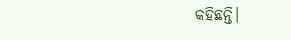କହିଛନ୍ତି।